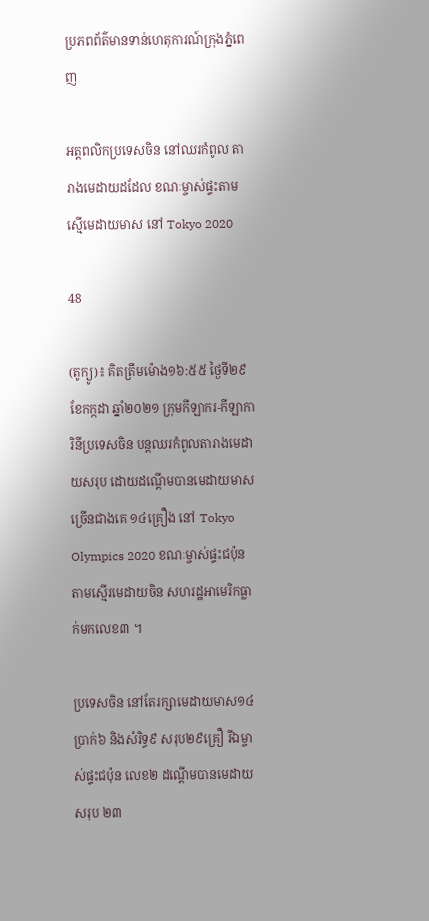ប្រភពព័ត៌មានទាន់ហេតុការណ៍ក្រុងភ្នំពេញ

អត្តពលិកប្រទេសចិន នៅឈរកំពូល តារាងមេដាយដដែល ខណៈម្ចាស់ផ្ទះតាម ស្មើមេដាយមាស នៅ Tokyo 2020

48

(តូក្យូ)៖ គិតត្រឹមម៉ោង១៦:៥៥ ថ្ងៃទី២៩ ខែកក្កដា ឆ្នាំ២០២១ ក្រុមកីឡាករ-កីឡាការិនីប្រទេសចិន បន្តឈរកំពូលតារាងមេដាយសរុប ដោយដណ្តើមបានមេដាយមាសច្រើនជាងគេ ១៤គ្រឿង នៅ Tokyo Olympics 2020 ខណៈម្ចាស់ផ្ទះជប៉ុន តាមស្មើរមេដាយចិន សហរដ្ឋអាមេរិកធ្លាក់មកលេខ៣ ។

ប្រទេសចិន នៅតែរក្សាមេដាយមាស១៤ ប្រាក់៦ និងសំរិទ្ធ៩ សរុប២៩គ្រឿ រីឯម្ចាស់ផ្ទះជប៉ុន លេខ២ ដណ្តើមបានមេដាយសរុប ២៣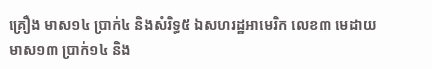គ្រឿង មាស១៤ ប្រាក់៤ និងសំរិទ្ធ៥ ឯសហរដ្ឋអាមេរិក លេខ៣ មេដាយមាស១៣ ប្រាក់១៤ និង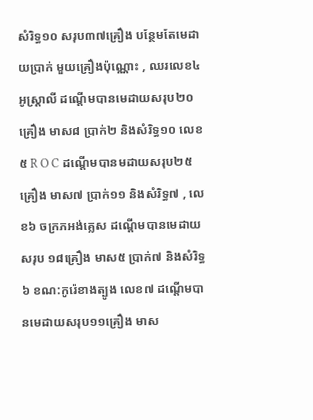សំរិទ្ធ១០ សរុប៣៧គ្រឿង បន្ថែមតែមេដាយប្រាក់ មួយគ្រឿងប៉ុណ្ណោះ , ឈរលេខ៤ អូស្រ្តាលី ដណ្តើមបានមេដាយសរុប២០ គ្រឿង មាស៨ ប្រាក់២ និងសំរិទ្ធ១០ លេខ៥ R O C ដណ្តើមបានមដាយសរុប២៥គ្រឿង មាស៧ ប្រាក់១១ និងសំរិទ្ធ៧ , លេខ៦ ចក្រភអង់គ្លេស ដណ្តើមបានមេដាយសរុប ១៨គ្រឿង មាស៥ ប្រាក់៧ និងសំរិទ្ធ៦ ខណ:កូរ៉េខាងត្បូង លេខ៧ ដណ្តើមបានមេដាយសរុប១១គ្រឿង មាស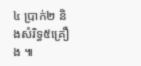៤ ប្រាក់២ និងសំរិទ្ធ៥គ្រឿង ៕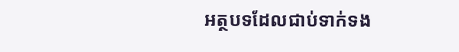អត្ថបទដែលជាប់ទាក់ទង